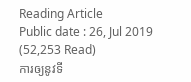Reading Article
Public date : 26, Jul 2019 (52,253 Read)
ការឲ្យនូវទី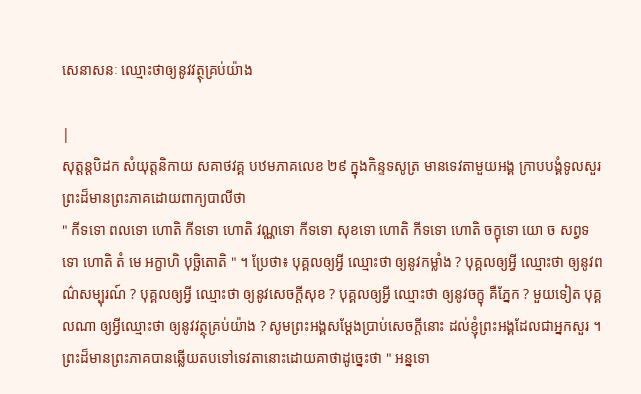សេនាសនៈ ឈ្មោះថាឲ្យនូវវត្ថុគ្រប់យ៉ាង

|
សុត្តន្តបិដក សំយុត្តនិកាយ សគាថវគ្គ បឋមភាគលេខ ២៩ ក្នុងកិន្ទទសូត្រ មានទេវតាមួយអង្គ ក្រាបបង្គំទូលសួរព្រះដ៏មានព្រះភាគដោយពាក្យបាលីថា
" កីទទោ ពលទោ ហោតិ កីទទោ ហោតិ វណ្ណទោ កីទទោ សុខទោ ហោតិ កីទទោ ហោតិ ចក្ខុទោ យោ ច សព្វទទោ ហោតិ តំ មេ អក្ខាហិ បុច្ឆិតោតិ " ។ ប្រែថា៖ បុគ្គលឲ្យអ្វី ឈ្មោះថា ឲ្យនូវកម្លាំង ? បុគ្គលឲ្យអ្វី ឈ្មោះថា ឲ្យនូវពណ៌សម្បុរណ៍ ? បុគ្គលឲ្យអ្វី ឈ្មោះថា ឲ្យនូវសេចក្តីសុខ ? បុគ្គលឲ្យអ្វី ឈ្មោះថា ឲ្យនូវចក្ខុ គឺភ្នែក ? មួយទៀត បុគ្គលណា ឲ្យអ្វីឈ្មោះថា ឲ្យនូវវត្ថុគ្រប់យ៉ាង ? សូមព្រះអង្គសម្តែងប្រាប់សេចក្តីនោះ ដល់ខ្ញុំព្រះអង្គដែលជាអ្នកសួរ ។ ព្រះដ៏មានព្រះភាគបានឆ្លើយតបទៅទេវតានោះដោយគាថាដូច្នេះថា " អន្នទោ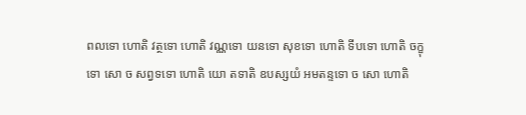ពលទោ ហោតិ វត្ថទោ ហោតិ វណ្ណទោ យនទោ សុខទោ ហោតិ ទីបទោ ហោតិ ចក្ខុទោ សោ ច សព្វទទោ ហោតិ យោ តទាតិ ឧបស្សយំ អមតន្ទទោ ច សោ ហោតិ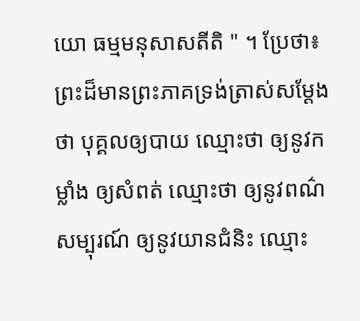យោ ធម្មមនុសាសតីតិ " ។ ប្រែថា៖ ព្រះដ៏មានព្រះភាគទ្រង់ត្រាស់សម្តែងថា បុគ្គលឲ្យបាយ ឈ្មោះថា ឲ្យនូវកម្លាំង ឲ្យសំពត់ ឈ្មោះថា ឲ្យនូវពណ៌សម្បុរណ៍ ឲ្យនូវយានជំនិះ ឈ្មោះ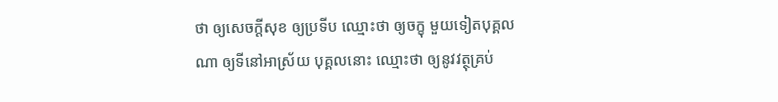ថា ឲ្យសេចក្តីសុខ ឲ្យប្រទីប ឈ្មោះថា ឲ្យចក្ខុ មួយទៀតបុគ្គលណា ឲ្យទីនៅអាស្រ័យ បុគ្គលនោះ ឈ្មោះថា ឲ្យនូវវត្ថុគ្រប់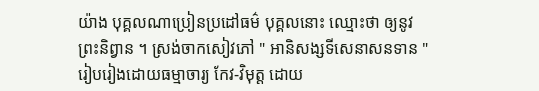យ៉ាង បុគ្គលណាប្រៀនប្រដៅធម៌ បុគ្គលនោះ ឈ្មោះថា ឲ្យនូវព្រះនិព្វាន ។ ស្រង់ចាកសៀវភៅ " អានិសង្សទីសេនាសនទាន " រៀបរៀងដោយធម្មាចារ្យ កែវ-វិមុត្ត ដោយ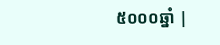៥០០០ឆ្នាំ |